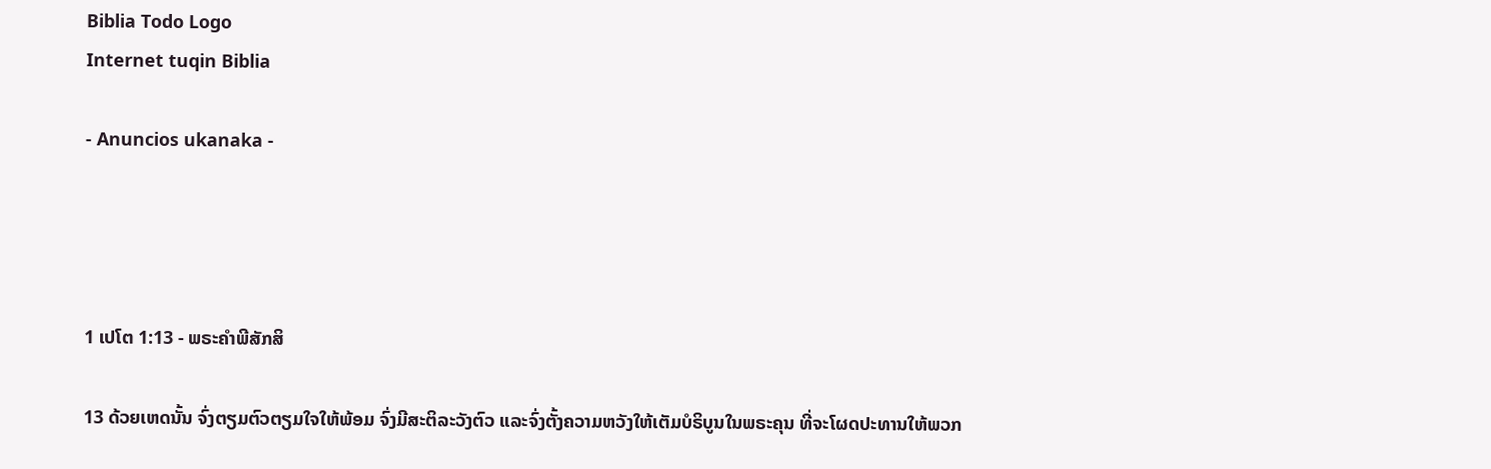Biblia Todo Logo
Internet tuqin Biblia

- Anuncios ukanaka -




1 ເປໂຕ 1:13 - ພຣະຄຳພີສັກສິ

13 ດ້ວຍເຫດນັ້ນ ຈົ່ງຕຽມຕົວຕຽມໃຈໃຫ້ພ້ອມ ຈົ່ງມີສະຕິລະວັງຕົວ ແລະຈົ່ງຕັ້ງຄວາມຫວັງໃຫ້ເຕັມບໍຣິບູນໃນພຣະຄຸນ ທີ່ຈະໂຜດປະທານໃຫ້ພວກ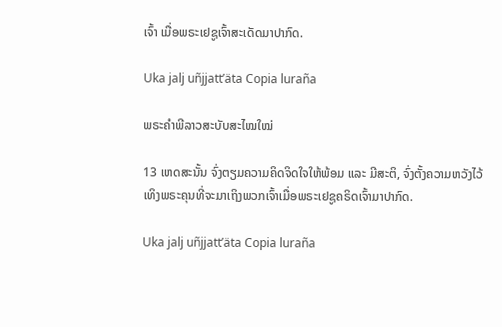ເຈົ້າ ເມື່ອພຣະເຢຊູເຈົ້າສະເດັດມາປາກົດ.

Uka jalj uñjjattʼäta Copia luraña

ພຣະຄຳພີລາວສະບັບສະໄໝໃໝ່

13 ເຫດສະນັ້ນ ຈົ່ງຕຽມຄວາມຄິດຈິດໃຈໃຫ້ພ້ອມ ແລະ ມີສະຕິ, ຈົ່ງຕັ້ງຄວາມຫວັງໄວ້ເທິງພຣະຄຸນທີ່ຈະມາເຖິງພວກເຈົ້າເມື່ອພຣະເຢຊູຄຣິດເຈົ້າມາປາກົດ.

Uka jalj uñjjattʼäta Copia luraña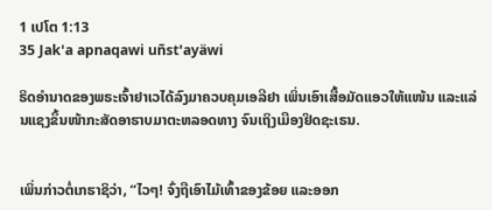1 ເປໂຕ 1:13
35 Jak'a apnaqawi uñst'ayäwi

ຣິດອຳນາດຂອງພຣະເຈົ້າຢາເວໄດ້ລົງມາຄວບຄຸມເອລີຢາ ເພິ່ນເອົາເສື້ອມັດແອວໃຫ້ແໜ້ນ ແລະແລ່ນແຊງຂຶ້ນໜ້າກະສັດອາຮາບມາຕະຫລອດທາງ ຈົນເຖິງເມືອງຢິດຊະເຣນ.


ເພິ່ນກ່າວຕໍ່ເກຮາຊິວ່າ, “ໄວໆ! ຈົ່ງຖືເອົາໄມ້ເທົ້າຂອງຂ້ອຍ ແລະອອກ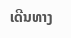ເດີນທາງ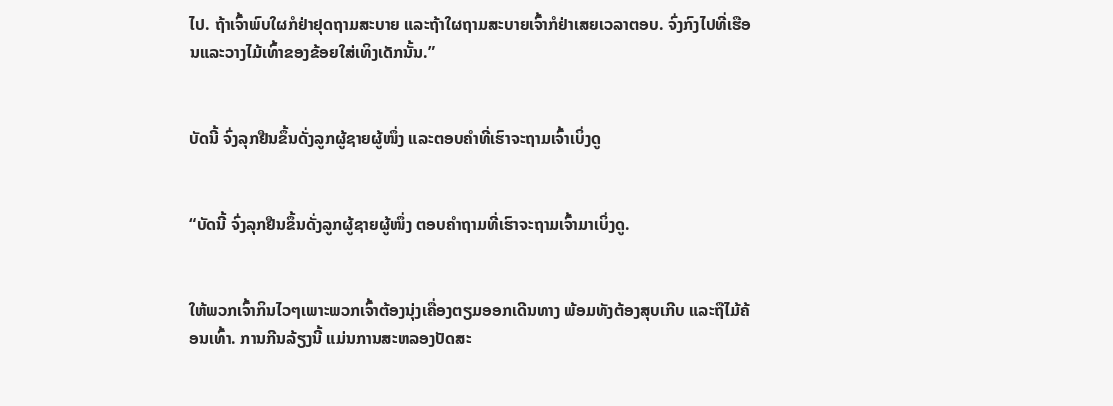ໄປ. ຖ້າເຈົ້າພົບໃຜກໍຢ່າຢຸດຖາມສະບາຍ ແລະຖ້າໃຜຖາມສະບາຍເຈົ້າກໍຢ່າເສຍເວລາຕອບ. ຈົ່ງກົງໄປທີ່ເຮືອນແລະວາງໄມ້ເທົ້າຂອງຂ້ອຍໃສ່ເທິງເດັກນັ້ນ.”


ບັດນີ້ ຈົ່ງລຸກຢືນຂຶ້ນດັ່ງລູກຜູ້ຊາຍຜູ້ໜຶ່ງ ແລະຕອບຄຳທີ່ເຮົາຈະຖາມເຈົ້າເບິ່ງດູ


“ບັດນີ້ ຈົ່ງລຸກຢືນຂຶ້ນດັ່ງລູກຜູ້ຊາຍຜູ້ໜຶ່ງ ຕອບຄຳຖາມທີ່ເຮົາຈະຖາມເຈົ້າມາເບິ່ງດູ.


ໃຫ້ພວກເຈົ້າກິນໄວໆເພາະພວກເຈົ້າຕ້ອງນຸ່ງເຄື່ອງຕຽມອອກເດີນທາງ ພ້ອມທັງຕ້ອງສຸບເກີບ ແລະຖືໄມ້ຄ້ອນເທົ້າ. ການກີນລ້ຽງນີ້ ແມ່ນການສະຫລອງປັດສະ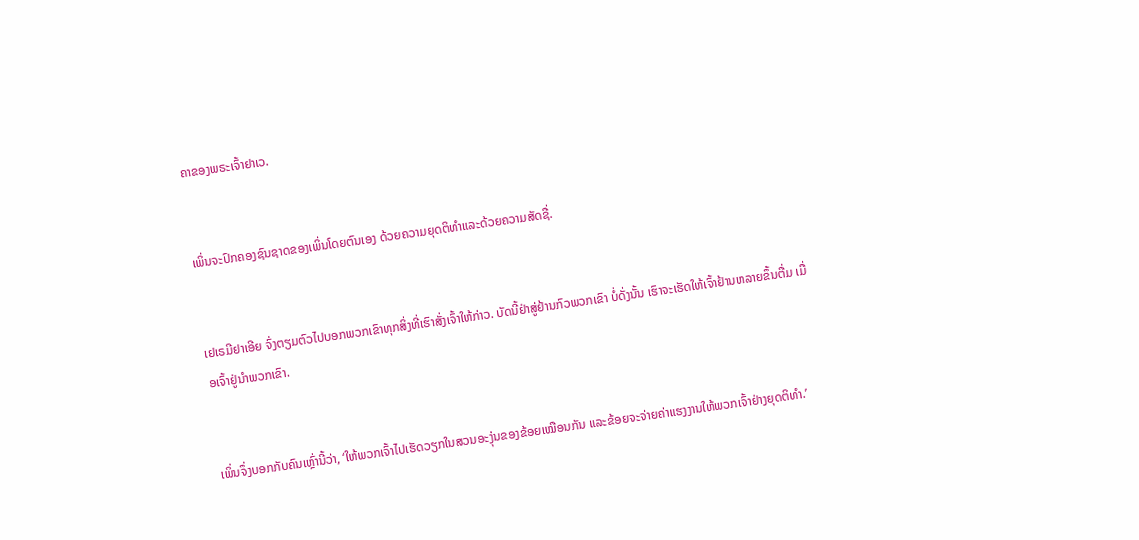ຄາຂອງພຣະເຈົ້າຢາເວ.


ເພິ່ນຈະປົກຄອງຊົນຊາດຂອງເພິ່ນໂດຍຕົນເອງ ດ້ວຍຄວາມຍຸດຕິທຳແລະດ້ວຍຄວາມສັດຊື່.


ເຢເຣມີຢາເອີຍ ຈົ່ງຕຽມຕົວໄປບອກພວກເຂົາທຸກສິ່ງທີ່ເຮົາສັ່ງເຈົ້າໃຫ້ກ່າວ. ບັດນີ້ຢ່າສູ່ຢ້ານກົວພວກເຂົາ ບໍ່ດັ່ງນັ້ນ ເຮົາຈະເຮັດໃຫ້ເຈົ້າຢ້ານຫລາຍຂຶ້ນຕື່ມ ເມື່ອເຈົ້າຢູ່ນຳພວກເຂົາ.


ເພິ່ນຈຶ່ງບອກກັບຄົນເຫຼົ່ານີ້ວ່າ, ‘ໃຫ້ພວກເຈົ້າໄປເຮັດວຽກໃນສວນອະງຸ່ນຂອງຂ້ອຍເໝືອນກັນ ແລະຂ້ອຍຈະຈ່າຍຄ່າແຮງງານໃຫ້ພວກເຈົ້າຢ່າງຍຸດຕິທຳ.’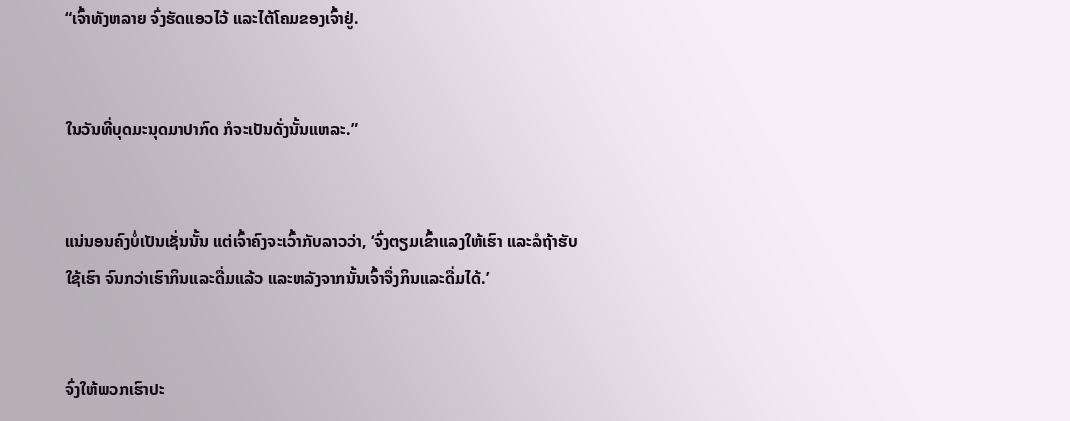“ເຈົ້າທັງຫລາຍ ຈົ່ງຮັດແອວໄວ້ ແລະໄຕ້ໂຄມຂອງເຈົ້າຢູ່.


ໃນວັນທີ່ບຸດມະນຸດມາປາກົດ ກໍຈະເປັນດັ່ງນັ້ນແຫລະ.”


ແນ່ນອນຄົງບໍ່ເປັນເຊັ່ນນັ້ນ ແຕ່ເຈົ້າຄົງຈະເວົ້າກັບລາວວ່າ, ‘ຈົ່ງຕຽມເຂົ້າແລງໃຫ້ເຮົາ ແລະລໍຖ້າຮັບໃຊ້ເຮົາ ຈົນກວ່າເຮົາກິນແລະດື່ມແລ້ວ ແລະຫລັງຈາກນັ້ນເຈົ້າຈຶ່ງກິນແລະດື່ມໄດ້.’


ຈົ່ງໃຫ້ພວກເຮົາປະ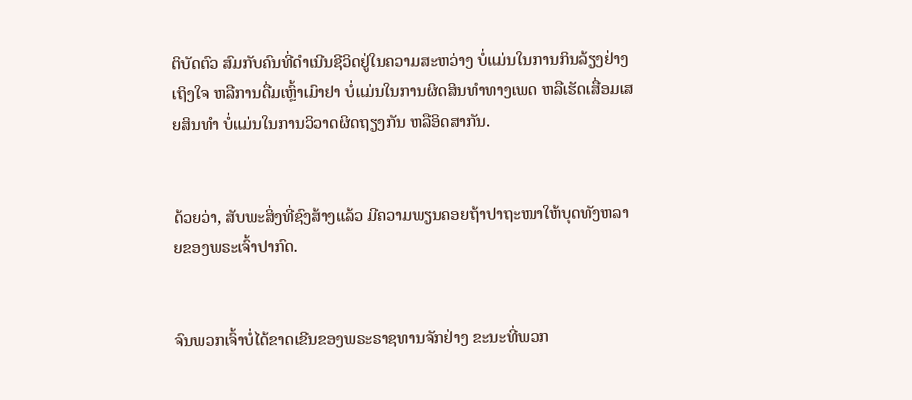ຕິບັດຕົວ ສົມກັບຄົນທີ່ດຳເນີນຊີວິດຢູ່ໃນຄວາມສະຫວ່າງ ບໍ່ແມ່ນໃນການກິນລ້ຽງຢ່າງເຖິງໃຈ ຫລືການດື່ມເຫຼົ້າເມົາຢາ ບໍ່ແມ່ນໃນການຜິດສິນທຳທາງເພດ ຫລືເຮັດເສື່ອມເສຍສິນທຳ ບໍ່ແມ່ນໃນການວິວາດຜິດຖຽງກັນ ຫລືອິດສາກັນ.


ດ້ວຍວ່າ, ສັບພະສິ່ງທີ່ຊົງສ້າງແລ້ວ ມີຄວາມພຽນຄອຍຖ້າປາຖະໜາໃຫ້ບຸດທັງຫລາຍຂອງພຣະເຈົ້າປາກົດ.


ຈົນພວກເຈົ້າບໍ່ໄດ້ຂາດເຂີນຂອງພຣະຣາຊທານຈັກຢ່າງ ຂະນະທີ່ພວກ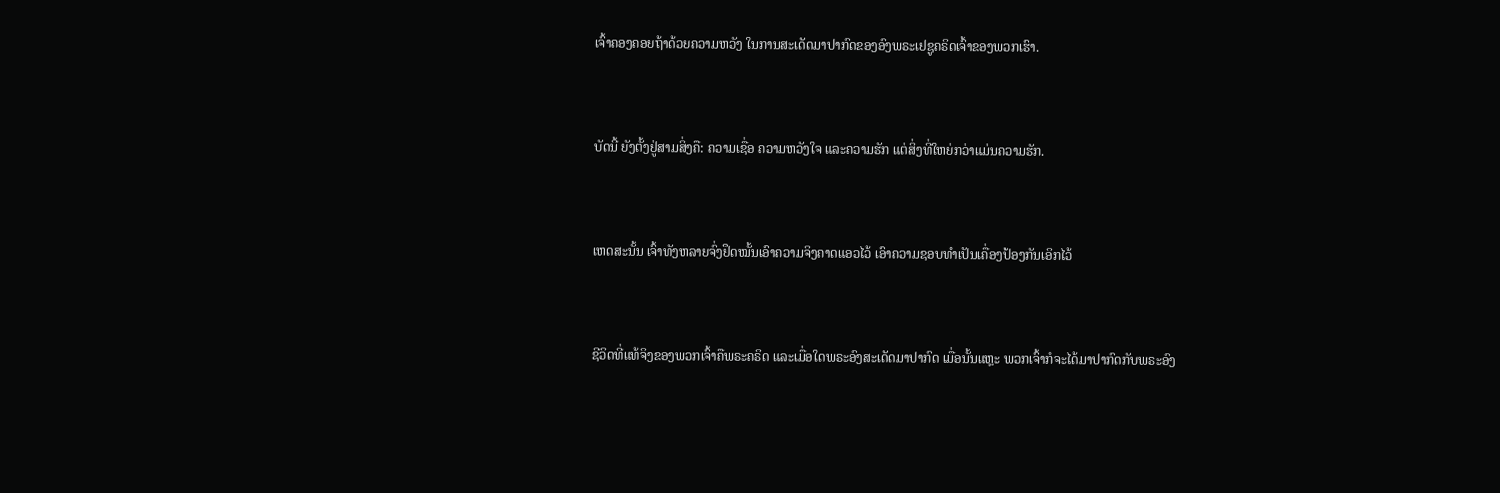ເຈົ້າຄອງຄອຍຖ້າດ້ວຍຄວາມຫວັງ ໃນການສະເດັດມາປາກົດຂອງອົງພຣະເຢຊູຄຣິດເຈົ້າຂອງພວກເຮົາ.


ບັດນີ້ ຍັງຕັ້ງຢູ່ສາມສິ່ງຄື: ຄວາມເຊື່ອ ຄວາມຫວັງໃຈ ແລະຄວາມຮັກ ແຕ່ສິ່ງທີ່ໃຫຍ່ກວ່າແມ່ນຄວາມຮັກ.


ເຫດສະນັ້ນ ເຈົ້າທັງຫລາຍຈົ່ງຢຶດໝັ້ນເອົາຄວາມຈິງຄາດແອວໄວ້ ເອົາຄວາມຊອບທຳເປັນເຄື່ອງປ້ອງກັນເອິກໄວ້


ຊີວິດທີ່ແທ້ຈິງຂອງພວກເຈົ້າຄືພຣະຄຣິດ ແລະເມື່ອໃດພຣະອົງສະເດັດມາປາກົດ ເມື່ອນັ້ນແຫຼະ ພວກເຈົ້າກໍຈະໄດ້ມາປາກົດກັບພຣະອົງ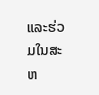ແລະຮ່ວມໃນສະຫ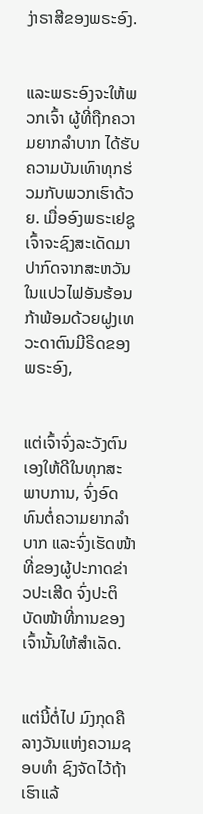ງ່າຣາສີຂອງພຣະອົງ.


ແລະພຣະອົງຈະໃຫ້ພວກເຈົ້າ ຜູ້ທີ່ຖືກຄວາມຍາກລຳບາກ ໄດ້ຮັບຄວາມບັນເທົາທຸກຮ່ວມກັບພວກເຮົາດ້ວຍ. ເມື່ອອົງພຣະເຢຊູເຈົ້າຈະຊົງສະເດັດມາປາກົດຈາກສະຫວັນ ໃນແປວໄຟອັນຮ້ອນກ້າພ້ອມດ້ວຍຝູງເທວະດາຕົນມີຣິດຂອງພຣະອົງ,


ແຕ່ເຈົ້າຈົ່ງລະວັງຕົນເອງໃຫ້ດີໃນທຸກສະພາບການ, ຈົ່ງອົດທົນຕໍ່ຄວາມຍາກລຳບາກ ແລະຈົ່ງເຮັດໜ້າທີ່ຂອງຜູ້ປະກາດຂ່າວປະເສີດ ຈົ່ງປະຕິບັດໜ້າທີ່ການຂອງເຈົ້ານັ້ນໃຫ້ສຳເລັດ.


ແຕ່ນີ້ຕໍ່ໄປ ມົງກຸດຄືລາງວັນແຫ່ງຄວາມຊອບທຳ ຊົງຈັດໄວ້ຖ້າເຮົາແລ້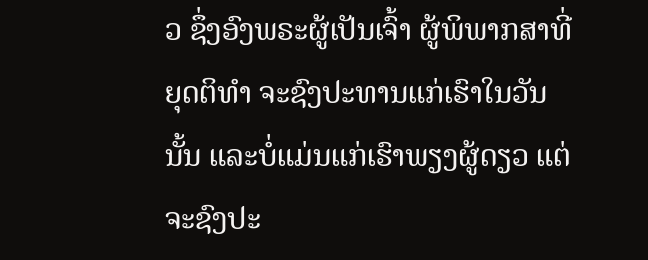ວ ຊຶ່ງອົງພຣະຜູ້ເປັນເຈົ້າ ຜູ້ພິພາກສາທີ່ຍຸດຕິທຳ ຈະຊົງປະທານແກ່ເຮົາໃນວັນນັ້ນ ແລະບໍ່ແມ່ນແກ່ເຮົາພຽງຜູ້ດຽວ ແຕ່ຈະຊົງປະ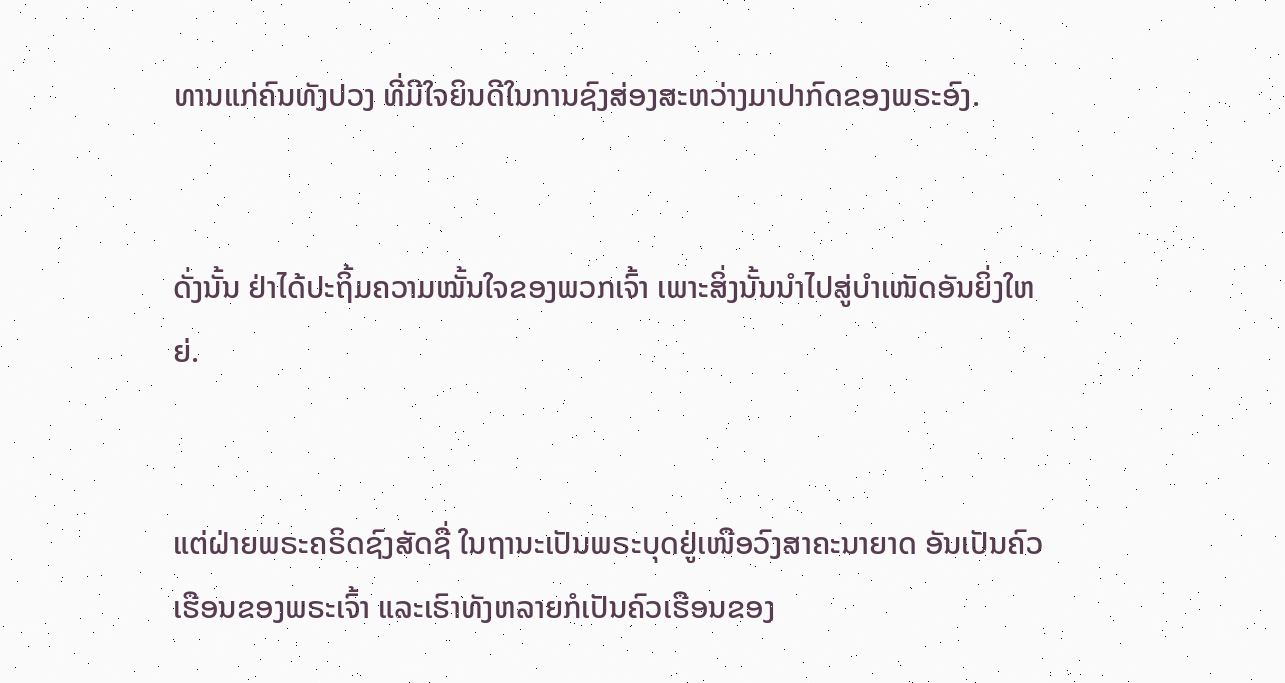ທານແກ່ຄົນທັງປວງ ທີ່ມີໃຈຍິນດີໃນການຊົງສ່ອງສະຫວ່າງມາປາກົດຂອງພຣະອົງ.


ດັ່ງນັ້ນ ຢ່າໄດ້ປະຖິ້ມຄວາມໝັ້ນໃຈຂອງພວກເຈົ້າ ເພາະສິ່ງນັ້ນນຳໄປສູ່ບຳເໜັດອັນຍິ່ງໃຫຍ່.


ແຕ່ຝ່າຍພຣະຄຣິດຊົງສັດຊື່ ໃນຖານະເປັນພຣະບຸດຢູ່ເໜືອວົງສາຄະນາຍາດ ອັນເປັນຄົວເຮືອນຂອງພຣະເຈົ້າ ແລະເຮົາທັງຫລາຍກໍເປັນຄົວເຮືອນຂອງ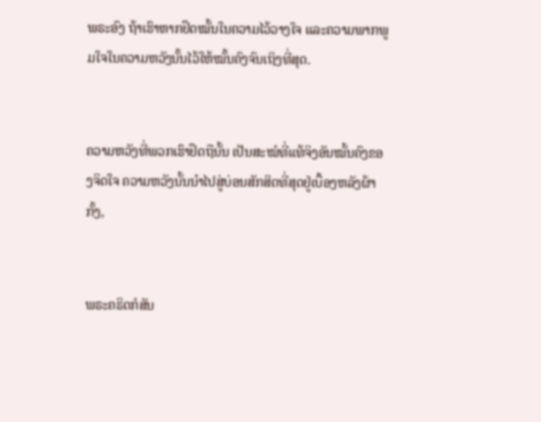ພຣະອົງ ຖ້າເຮົາຫາກຢຶດໝັ້ນໃນຄວາມໄວ້ວາງໃຈ ແລະຄວາມພາກພູມໃຈໃນຄວາມຫວັງນັ້ນໄວ້ໃຫ້ໝັ້ນຄົງຈົນເຖິງທີ່ສຸດ.


ຄວາມຫວັງທີ່ພວກເຮົາຢຶດຖືນັ້ນ ເປັນສະໝໍທີ່ແທ້ຈິງອັນໝັ້ນຄົງຂອງຈິດໃຈ ຄວາມຫວັງນັ້ນນຳໄປສູ່ບ່ອນສັກສິດທີ່ສຸດຢູ່ເບື້ອງຫລັງຜ້າກັ້ງ,


ພຣະຄຣິດກໍສັນ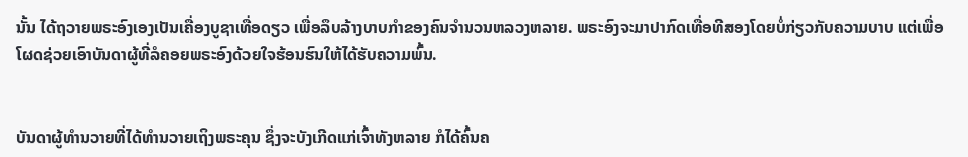ນັ້ນ ໄດ້ຖວາຍພຣະອົງເອງເປັນເຄື່ອງບູຊາເທື່ອດຽວ ເພື່ອລຶບລ້າງບາບກຳຂອງຄົນຈຳນວນຫລວງຫລາຍ. ພຣະອົງຈະມາປາກົດເທື່ອທີສອງໂດຍບໍ່ກ່ຽວກັບຄວາມບາບ ແຕ່ເພື່ອໂຜດຊ່ວຍເອົາບັນດາຜູ້ທີ່ລໍຄອຍພຣະອົງດ້ວຍໃຈຮ້ອນຮົນໃຫ້ໄດ້ຮັບຄວາມພົ້ນ.


ບັນດາຜູ້ທຳນວາຍທີ່ໄດ້ທຳນວາຍເຖິງພຣະຄຸນ ຊຶ່ງຈະບັງເກີດແກ່ເຈົ້າທັງຫລາຍ ກໍໄດ້ຄົ້ນຄ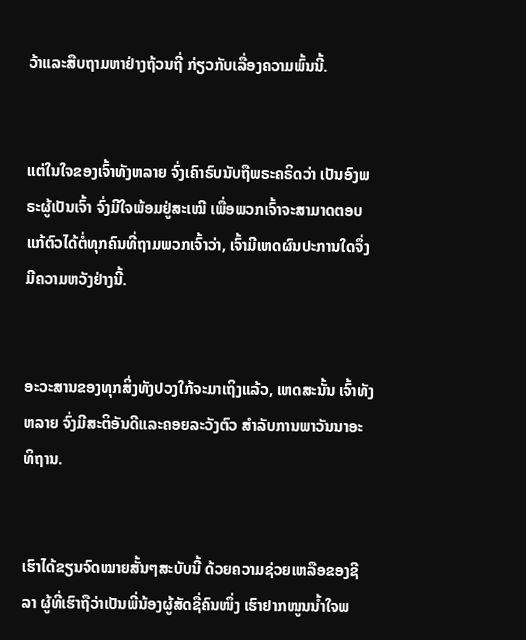ວ້າແລະສືບຖາມຫາຢ່າງຖ້ວນຖີ່ ກ່ຽວກັບເລື່ອງຄວາມພົ້ນນີ້.


ແຕ່ໃນໃຈຂອງເຈົ້າທັງຫລາຍ ຈົ່ງເຄົາຣົບນັບຖືພຣະຄຣິດວ່າ ເປັນອົງພຣະຜູ້ເປັນເຈົ້າ ຈົ່ງມີໃຈພ້ອມຢູ່ສະເໝີ ເພື່ອພວກເຈົ້າຈະສາມາດຕອບແກ້ຕົວໄດ້ຕໍ່ທຸກຄົນທີ່ຖາມພວກເຈົ້າວ່າ, ເຈົ້າມີເຫດຜົນປະການໃດຈຶ່ງມີຄວາມຫວັງຢ່າງນີ້.


ອະວະສານຂອງທຸກສິ່ງທັງປວງໃກ້ຈະມາເຖິງແລ້ວ, ເຫດສະນັ້ນ ເຈົ້າທັງຫລາຍ ຈົ່ງມີສະຕິອັນດີແລະຄອຍລະວັງຕົວ ສຳລັບການພາວັນນາອະທິຖານ.


ເຮົາໄດ້ຂຽນຈົດໝາຍສັ້ນໆສະບັບນີ້ ດ້ວຍຄວາມຊ່ວຍເຫລືອຂອງຊີລາ ຜູ້ທີ່ເຮົາຖືວ່າເປັນພີ່ນ້ອງຜູ້ສັດຊື່ຄົນໜຶ່ງ ເຮົາຢາກໜູນນໍ້າໃຈພ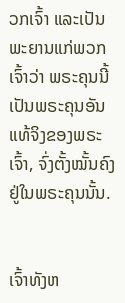ວກເຈົ້າ ແລະເປັນພະຍານແກ່ພວກເຈົ້າວ່າ ພຣະຄຸນນີ້ເປັນພຣະຄຸນອັນແທ້ຈິງຂອງພຣະເຈົ້າ, ຈົ່ງຕັ້ງໝັ້ນຄົງຢູ່ໃນພຣະຄຸນນັ້ນ.


ເຈົ້າທັງຫ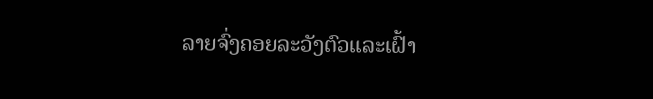ລາຍຈົ່ງຄອຍລະວັງຕົວແລະເຝົ້າ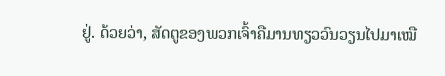ຢູ່. ດ້ວຍວ່າ, ສັດຕູຂອງພວກເຈົ້າຄືມານທຽວວົນວຽນໄປມາເໝື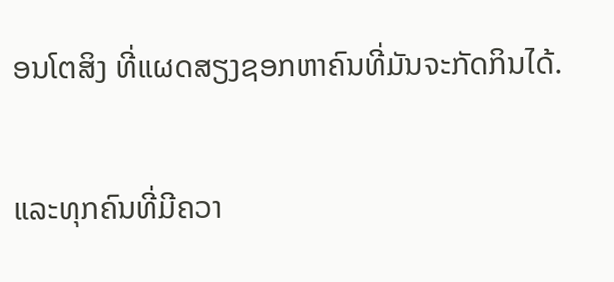ອນໂຕສິງ ທີ່ແຜດສຽງຊອກຫາຄົນທີ່ມັນຈະກັດກິນໄດ້.


ແລະທຸກຄົນທີ່ມີຄວາ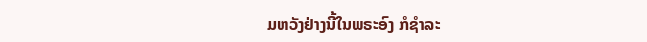ມຫວັງຢ່າງນີ້ໃນພຣະອົງ ກໍຊຳລະ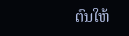ຕົນໃຫ້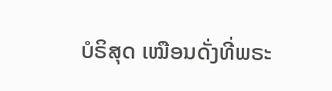ບໍຣິສຸດ ເໝືອນດັ່ງທີ່ພຣະ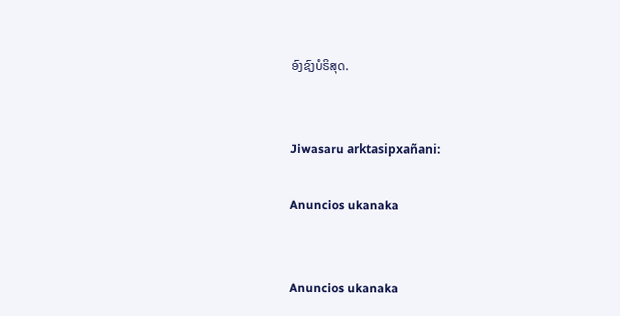ອົງຊົງບໍຣິສຸດ.


Jiwasaru arktasipxañani:

Anuncios ukanaka


Anuncios ukanaka